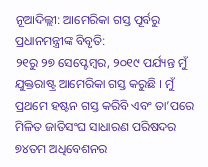ନୂଆଦିଲ୍ଲୀ: ଆମେରିକା ଗସ୍ତ ପୂର୍ବରୁ ପ୍ରଧାନମନ୍ତ୍ରୀଙ୍କ ବିବୃତି:
୨୧ରୁ ୨୭ ସେପ୍ଟେମ୍ବର, ୨୦୧୯ ପର୍ଯ୍ୟନ୍ତ ମୁଁ ଯୁକ୍ତରାଷ୍ଟ୍ର ଆମେରିକା ଗସ୍ତ କରୁଛି । ମୁଁ ପ୍ରଥମେ ହଷ୍ଟନ ଗସ୍ତ କରିବି ଏବଂ ତା’ପରେ ମିଳିତ ଜାତିସଂଘ ସାଧାରଣ ପରିଷଦର ୭୪ତମ ଅଧିବେଶନର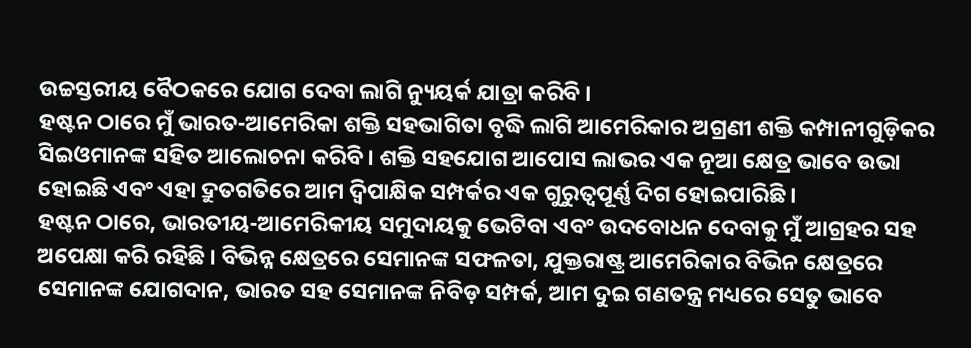ଉଚ୍ଚସ୍ତରୀୟ ବୈଠକରେ ଯୋଗ ଦେବା ଲାଗି ନ୍ୟୁୟର୍କ ଯାତ୍ରା କରିବି ।
ହଷ୍ଟନ ଠାରେ ମୁଁ ଭାରତ-ଆମେରିକା ଶକ୍ତି ସହଭାଗିତା ବୃଦ୍ଧି ଲାଗି ଆମେରିକାର ଅଗ୍ରଣୀ ଶକ୍ତି କମ୍ପାନୀଗୁଡ଼ିକର ସିଇଓମାନଙ୍କ ସହିତ ଆଲୋଚନା କରିବି । ଶକ୍ତି ସହଯୋଗ ଆପୋସ ଲାଭର ଏକ ନୂଆ କ୍ଷେତ୍ର ଭାବେ ଉଭା ହୋଇଛି ଏବଂ ଏହା ଦ୍ରୁତଗତିରେ ଆମ ଦ୍ୱିପାକ୍ଷିକ ସମ୍ପର୍କର ଏକ ଗୁରୁତ୍ୱପୂର୍ଣ୍ଣ ଦିଗ ହୋଇପାରିଛି ।
ହଷ୍ଟନ ଠାରେ, ଭାରତୀୟ-ଆମେରିକୀୟ ସମୁଦାୟକୁ ଭେଟିବା ଏବଂ ଉଦବୋଧନ ଦେବାକୁ ମୁଁ ଆଗ୍ରହର ସହ ଅପେକ୍ଷା କରି ରହିଛି । ବିଭିନ୍ନ କ୍ଷେତ୍ରରେ ସେମାନଙ୍କ ସଫଳତା, ଯୁକ୍ତରାଷ୍ଟ୍ର ଆମେରିକାର ବିଭିନ କ୍ଷେତ୍ରରେ ସେମାନଙ୍କ ଯୋଗଦାନ, ଭାରତ ସହ ସେମାନଙ୍କ ନିବିଡ଼ ସମ୍ପର୍କ, ଆମ ଦୁଇ ଗଣତନ୍ତ୍ର ମଧ୍ୟରେ ସେତୁ ଭାବେ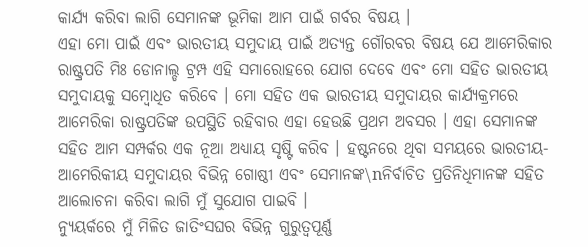କାର୍ଯ୍ୟ କରିବା ଲାଗି ସେମାନଙ୍କ ଭୂମିକା ଆମ ପାଇଁ ଗର୍ବର ବିଷୟ ।
ଏହା ମୋ ପାଇଁ ଏବଂ ଭାରତୀୟ ସମୁଦାୟ ପାଇଁ ଅତ୍ୟନ୍ତ ଗୌରବର ବିଷୟ ଯେ ଆମେରିକାର ରାଷ୍ଟ୍ରପତି ମିଃ ଡୋନାଲ୍ଡ ଟ୍ରମ୍ପ ଏହି ସମାରୋହରେ ଯୋଗ ଦେବେ ଏବଂ ମୋ ସହିତ ଭାରତୀୟ ସମୁଦାୟକୁ ସମ୍ବୋଧିତ କରିବେ । ମୋ ସହିତ ଏକ ଭାରତୀୟ ସମୁଦାୟର କାର୍ଯ୍ୟକ୍ରମରେ ଆମେରିକା ରାଷ୍ଟ୍ରପତିଙ୍କ ଉପସ୍ଥିତି ରହିବାର ଏହା ହେଉଛି ପ୍ରଥମ ଅବସର । ଏହା ସେମାନଙ୍କ ସହିତ ଆମ ସମ୍ପର୍କର ଏକ ନୂଆ ଅଧ୍ୟାୟ ସୃଷ୍ଟି କରିବ । ହଷ୍ଟନରେ ଥିବା ସମୟରେ ଭାରତୀୟ-ଆମେରିକୀୟ ସମୁଦାୟର ବିଭିନ୍ନ ଗୋଷ୍ଠୀ ଏବଂ ସେମାନଙ୍କ\nନିର୍ବାଚିତ ପ୍ରତିନିଧିମାନଙ୍କ ସହିତ ଆଲୋଚନା କରିବା ଲାଗି ମୁଁ ସୁଯୋଗ ପାଇବି ।
ନ୍ୟୁୟର୍କରେ ମୁଁ ମିଳିତ ଜାତିଂସଘର ବିଭିନ୍ନ ଗୁରୁତ୍ୱପୂର୍ଣ୍ଣ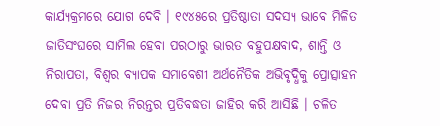କାର୍ଯ୍ୟକ୍ରମରେ ଯୋଗ ଦେବି । ୧୯୪୫ରେ ପ୍ରତିଷ୍ଠାତା ସଦସ୍ୟ ଭାବେ ମିଳିତ ଜାତିସଂଘରେ ସାମିଲ ହେବା ପରଠାରୁ ଭାରତ ବହୁପକ୍ଷବାଦ, ଶାନ୍ତି ଓ ନିରାପତା, ବିଶ୍ୱର ବ୍ୟାପକ ସମାବେଶୀ ଅର୍ଥନୈତିକ ଅଭିବୃଦ୍ଧିକୁ ପ୍ରୋତ୍ସାହନ ଦେବା ପ୍ରତି ନିଜର ନିରନ୍ତର ପ୍ରତିବଦ୍ଧତା ଜାହିର କରି ଆସିଛି । ଚଳିତ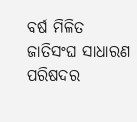ବର୍ଷ ମିଳିତ ଜାତିସଂଘ ସାଧାରଣ ପରିଷଦର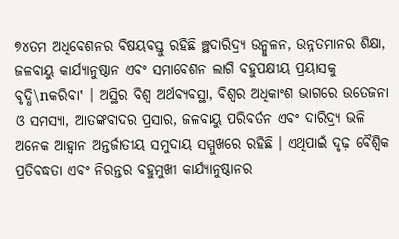୭୪ତମ ଅଧିବେଶନର ବିଷୟବସ୍ତୁ ରହିଛି ଞ୍ଛଦାରିଦ୍ର୍ୟ ଉନ୍ମୁଳନ, ଉନ୍ନତମାନର ଶିକ୍ଷା, ଜଳବାୟୁ କାର୍ଯ୍ୟାନୁଷ୍ଠାନ ଏବଂ ସମାବେଶନ ଲାଗି ବହୁପକ୍ଷୀୟ ପ୍ରୟାସକୁ ବୃଦ୍ଧି\nକରିବା‛ । ଅସ୍ଥିର ବିଶ୍ୱ ଅର୍ଥବ୍ୟବସ୍ଥା, ବିଶ୍ୱର ଅଧିକାଂଶ ଭାଗରେ ଉତେଜନା ଓ ସମସ୍ୟା, ଆତଙ୍କବାଦର ପ୍ରସାର, ଜଳବାୟୁ ପରିବର୍ତନ ଏବଂ ଦାରିଦ୍ର୍ୟ ଭଳି ଅନେକ ଆହ୍ୱାନ ଅନ୍ତର୍ଜାତୀୟ ସମୁଦାୟ ସମ୍ମୁଖରେ ରହିଛି । ଏଥିପାଇଁ ଦୃଢ଼ ବୈଶ୍ୱିକ ପ୍ରତିବଦ୍ଧତା ଏବଂ ନିରନ୍ତର ବହୁମୁଖୀ କାର୍ଯ୍ୟାନୁଷ୍ଠାନର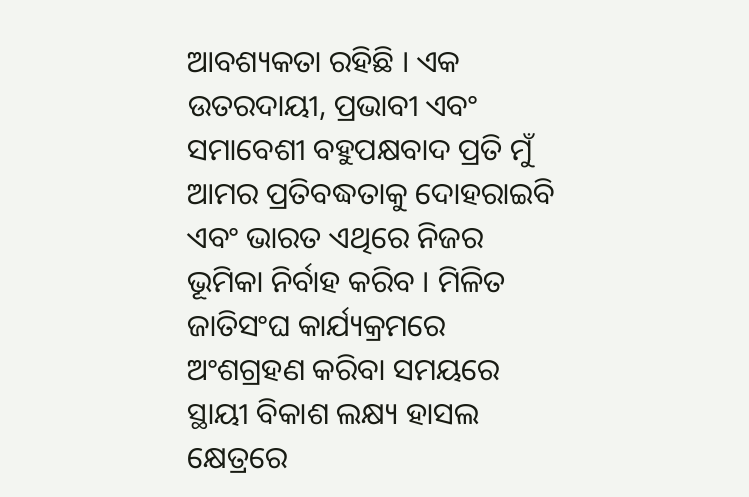ଆବଶ୍ୟକତା ରହିଛି । ଏକ ଉତରଦାୟୀ, ପ୍ରଭାବୀ ଏବଂ ସମାବେଶୀ ବହୁପକ୍ଷବାଦ ପ୍ରତି ମୁଁ ଆମର ପ୍ରତିବଦ୍ଧତାକୁ ଦୋହରାଇବି ଏବଂ ଭାରତ ଏଥିରେ ନିଜର ଭୂମିକା ନିର୍ବାହ କରିବ । ମିଳିତ ଜାତିସଂଘ କାର୍ଯ୍ୟକ୍ରମରେ ଅଂଶଗ୍ରହଣ କରିବା ସମୟରେ ସ୍ଥାୟୀ ବିକାଶ ଲକ୍ଷ୍ୟ ହାସଲ କ୍ଷେତ୍ରରେ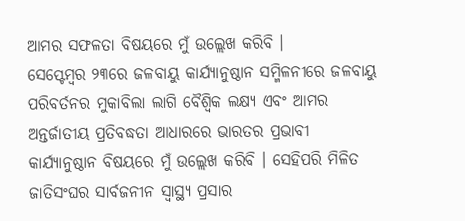ଆମର ସଫଳତା ବିଷୟରେ ମୁଁ ଉଲ୍ଲେଖ କରିବି ।
ସେପ୍ଟେମ୍ବର ୨୩ରେ ଜଳବାୟୁ କାର୍ଯ୍ୟାନୁଷ୍ଠାନ ସମ୍ମିଳନୀରେ ଜଳବାୟୁ ପରିବର୍ତନର ମୁକାବିଲା ଲାଗି ବୈଶ୍ୱିକ ଲକ୍ଷ୍ୟ ଏବଂ ଆମର ଅନ୍ତର୍ଜାତୀୟ ପ୍ରତିବଦ୍ଧତା ଆଧାରରେ ଭାରତର ପ୍ରଭାବୀ କାର୍ଯ୍ୟାନୁଷ୍ଠାନ ବିଷୟରେ ମୁଁ ଉଲ୍ଲେଖ କରିବି । ସେହିପରି ମିଳିତ ଜାତିସଂଘର ସାର୍ବଜନୀନ ସ୍ୱାସ୍ଥ୍ୟ ପ୍ରସାର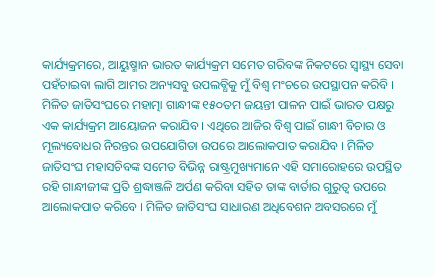କାର୍ଯ୍ୟକ୍ରମରେ, ଆୟୁଷ୍ମାନ ଭାରତ କାର୍ଯ୍ୟକ୍ରମ ସମେତ ଗରିବଙ୍କ ନିକଟରେ ସ୍ୱାସ୍ଥ୍ୟ ସେବା ପହଁଚାଇବା ଲାଗି ଆମର ଅନ୍ୟସବୁ ଉପଲବ୍ଧିକୁ ମୁଁ ବିଶ୍ୱ ମଂଚରେ ଉପସ୍ଥାପନ କରିବି । ମିଳିତ ଜାତିସଂଘରେ ମହାତ୍ମା ଗାନ୍ଧୀଙ୍କ ୧୫୦ତମ ଜୟନ୍ତୀ ପାଳନ ପାଇଁ ଭାରତ ପକ୍ଷରୁ ଏକ କାର୍ଯ୍ୟକ୍ରମ ଆୟୋଜନ କରାଯିବ । ଏଥିରେ ଆଜିର ବିଶ୍ୱ ପାଇଁ ଗାନ୍ଧୀ ବିଚାର ଓ ମୂଲ୍ୟବୋଧର ନିରନ୍ତର ଉପଯୋଗିତା ଉପରେ ଆଲୋକପାତ କରାଯିବ । ମିଳିତ ଜାତିସଂଘ ମହାସଚିବଙ୍କ ସମେତ ବିଭିନ୍ନ ରାଷ୍ଟ୍ରମୁଖ୍ୟମାନେ ଏହି ସମାରୋହରେ ଉପସ୍ଥିତ ରହି ଗାନ୍ଧୀଜୀଙ୍କ ପ୍ରତି ଶ୍ରଦ୍ଧାଞ୍ଜଳି ଅର୍ପଣ କରିବା ସହିତ ତାଙ୍କ ବାର୍ତାର ଗୁରୁତ୍ୱ ଉପରେ ଆଲୋକପାତ କରିବେ । ମିଳିତ ଜାତିସଂଘ ସାଧାରଣ ଅଧିବେଶନ ଅବସରରେ ମୁଁ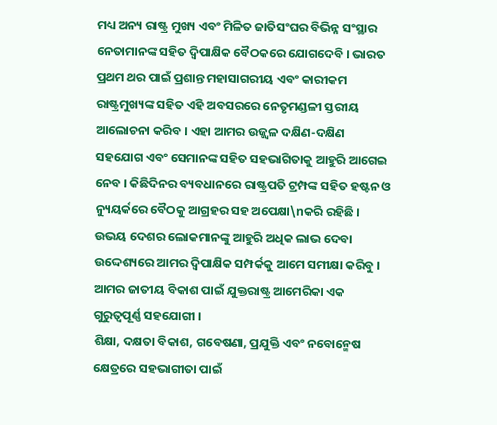ମଧ୍ୟ ଅନ୍ୟ ରାଷ୍ଟ୍ର ମୁଖ୍ୟ ଏବଂ ମିଳିତ ଜାତିସଂଘର ବିଭିନ୍ନ ସଂସ୍ଥାର ନେତାମାନଙ୍କ ସହିତ ଦ୍ୱିପାକ୍ଷିକ ବୈଠକରେ ଯୋଗଦେବି । ଭାରତ ପ୍ରଥମ ଥର ପାଇଁ ପ୍ରଶାନ୍ତ ମହାସାଗରୀୟ ଏବଂ କାରୀକମ ରାଷ୍ଟ୍ରମୁଖ୍ୟଙ୍କ ସହିତ ଏହି ଅବସରରେ ନେତୃମଣ୍ଡଳୀ ସ୍ତରୀୟ ଆଲୋଚନା କରିବ । ଏହା ଆମର ଉଜ୍ଜ୍ୱଳ ଦକ୍ଷିଣ-ଦକ୍ଷିଣ ସହଯୋଗ ଏବଂ ସେମାନଙ୍କ ସହିତ ସହଭାଗିତାକୁ ଆହୁରି ଆଗେଇ ନେବ । କିଛିଦିନର ବ୍ୟବଧାନରେ ରାଷ୍ଟ୍ରପତି ଟ୍ରମ୍ପଙ୍କ ସହିତ ହଷ୍ଟନ ଓ ନ୍ୟୁୟର୍କରେ ବୈଠକୁ ଆଗ୍ରହର ସହ ଅପେକ୍ଷା\nକରି ରହିଛି । ଉଭୟ ଦେଶର ଲୋକମାନଙ୍କୁ ଆହୁରି ଅଧିକ ଲାଭ ଦେବା ଉଦ୍ଦେଶ୍ୟରେ ଆମର ଦ୍ୱିପାକ୍ଷିକ ସମ୍ପର୍କକୁ ଆମେ ସମୀକ୍ଷା କରିବୁ । ଆମର ଜାତୀୟ ବିକାଶ ପାଇଁ ଯୁକ୍ତରାଷ୍ଟ୍ର ଆମେରିକା ଏକ ଗୁରୁତ୍ୱପୂର୍ଣ୍ଣ ସହଯୋଗୀ ।
ଶିକ୍ଷା, ଦକ୍ଷତା ବିକାଶ, ଗବେଷଣା, ପ୍ରଯୁକ୍ତି ଏବଂ ନବୋନ୍ମେଷ କ୍ଷେତ୍ରରେ ସହଭାଗୀତା ପାଇଁ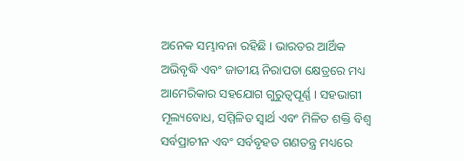ଅନେକ ସମ୍ଭାବନା ରହିଛି । ଭାରତର ଆର୍ଥିକ ଅଭିବୃଦ୍ଧି ଏବଂ ଜାତୀୟ ନିରାପତା କ୍ଷେତ୍ରରେ ମଧ୍ୟ ଆମେରିକାର ସହଯୋଗ ଗୁରୁତ୍ୱପୂର୍ଣ୍ଣ । ସହଭାଗୀ ମୂଲ୍ୟବୋଧ, ସମ୍ମିଳିତ ସ୍ୱାର୍ଥ ଏବଂ ମିଳିତ ଶକ୍ତି ବିଶ୍ୱ ସର୍ବପ୍ରାଚୀନ ଏବଂ ସର୍ବବୃହତ ଗଣତନ୍ତ୍ର ମଧ୍ୟରେ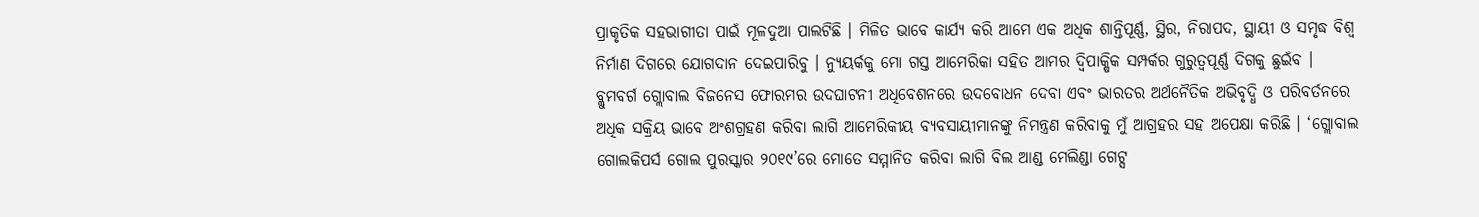ପ୍ରାକୃତିକ ସହଭାଗୀତା ପାଇଁ ମୂଳଦୁଆ ପାଲଟିଛି । ମିଳିତ ଭାବେ କାର୍ଯ୍ୟ କରି ଆମେ ଏକ ଅଧିକ ଶାନ୍ତିପୂର୍ଣ୍ଣ, ସ୍ଥିର, ନିରାପଦ, ସ୍ଥାୟୀ ଓ ସମୃଦ୍ଧ ବିଶ୍ୱ ନିର୍ମାଣ ଦିଗରେ ଯୋଗଦାନ ଦେଇପାରିବୁ । ନ୍ୟୁୟର୍କକୁ ମୋ ଗସ୍ତ ଆମେରିକା ସହିତ ଆମର ଦ୍ୱିପାକ୍ଷିକ ସମ୍ପର୍କର ଗୁରୁତ୍ୱପୂର୍ଣ୍ଣ ଦିଗକୁ ଛୁଇଁବ । ବ୍ଲୁମବର୍ଗ ଗ୍ଲୋବାଲ ବିଜନେସ ଫୋରମର ଉଦଘାଟନୀ ଅଧିବେଶନରେ ଉଦବୋଧନ ଦେବା ଏବଂ ଭାରତର ଅର୍ଥନୈତିକ ଅଭିବୃଦ୍ଧି ଓ ପରିବର୍ତନରେ ଅଧିକ ସକ୍ରିୟ ଭାବେ ଅଂଶଗ୍ରହଣ କରିବା ଲାଗି ଆମେରିକୀୟ ବ୍ୟବସାୟୀମାନଙ୍କୁ ନିମନ୍ତ୍ରଣ କରିବାକୁ ମୁଁ ଆଗ୍ରହର ସହ ଅପେକ୍ଷା କରିଛି । ‘ଗ୍ଲୋବାଲ ଗୋଲକିପର୍ସ ଗୋଲ ପୁରସ୍କାର ୨୦୧୯’ରେ ମୋତେ ସମ୍ମାନିତ କରିବା ଲାଗି ବିଲ ଆଣ୍ଡ ମେଲିଣ୍ଡା ଗେଟ୍ସ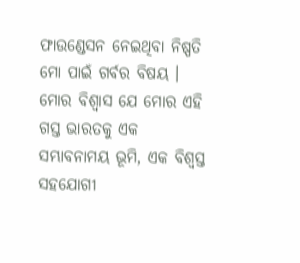ଫାଉଣ୍ଡେସନ ନେଇଥିବା ନିଷ୍ପତି ମୋ ପାଇଁ ଗର୍ବର ବିଷୟ ।
ମୋର ବିଶ୍ୱାସ ଯେ ମୋର ଏହି ଗସ୍ତ ଭାରତକୁ ଏକ ସମ୍ଭାବନାମୟ ଭୂମି, ଏକ ବିଶ୍ୱସ୍ତ ସହଯୋଗୀ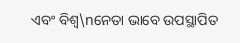ଏବଂ ବିଶ୍ୱ\nନେତା ଭାବେ ଉପସ୍ଥାପିତ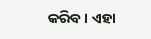କରିବ । ଏହା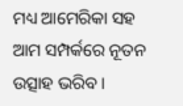ମଧ୍ୟ ଆମେରିକା ସହ ଆମ ସମ୍ପର୍କରେ ନୂତନ ଉତ୍ସାହ ଭରିବ ।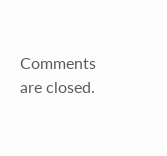Comments are closed.